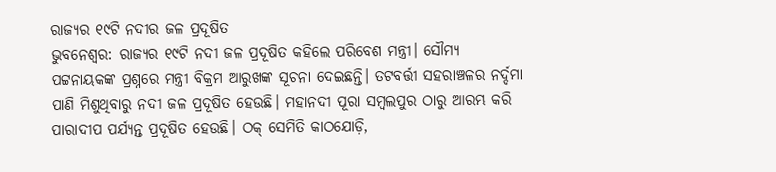ରାଜ୍ୟର ୧୯ଟି ନଦୀର ଜଳ ପ୍ରଦୂଷିତ
ଭୁବନେଶ୍ବର: ରାଜ୍ୟର ୧୯ଟି ନଦୀ ଜଳ ପ୍ରଦୂଷିତ କହିଲେ ପରିବେଶ ମନ୍ତ୍ରୀ। ସୌମ୍ୟ ପଟ୍ଟନାୟକଙ୍କ ପ୍ରଶ୍ନରେ ମନ୍ତ୍ରୀ ବିକ୍ରମ ଆରୁଖଙ୍କ ସୂଚନା ଦେଇଛନ୍ତି। ତଟବର୍ତ୍ତୀ ସହରାଞ୍ଚଳର ନର୍ଦ୍ଦମା ପାଣି ମିଶୁଥିବାରୁ ନଦୀ ଜଳ ପ୍ରଦୂଷିତ ହେଉଛି। ମହାନଦୀ ପୂରା ସମ୍ବଲପୁର ଠାରୁ ଆରମ୍ଭ କରି ପାରାଦୀପ ପର୍ଯ୍ୟନ୍ତ ପ୍ରଦୂଷିତ ହେଉଛି। ଠକ୍ ସେମିତି କାଠଯୋଡ଼ି,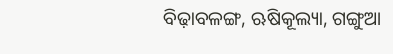ବିଢ଼ାବଳଙ୍ଗ, ଋଷିକୂଲ୍ୟା, ଗଙ୍ଗୁଆ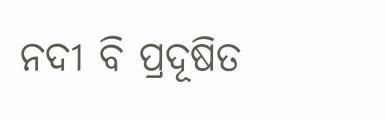ନଦୀ ବି ପ୍ରଦୂଷିତ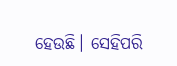ହେଉଛି। ସେହିପରି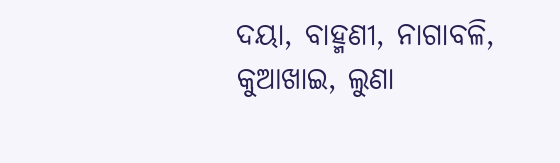ଦୟା, ବାହ୍ମଣୀ, ନାଗାବଳି, କୁଆଖାଇ, ଲୁଣା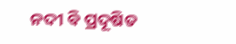ନଦୀ ବି ପ୍ରଦୂଷିତ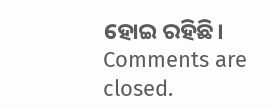ହୋଇ ରହିଛି।
Comments are closed.